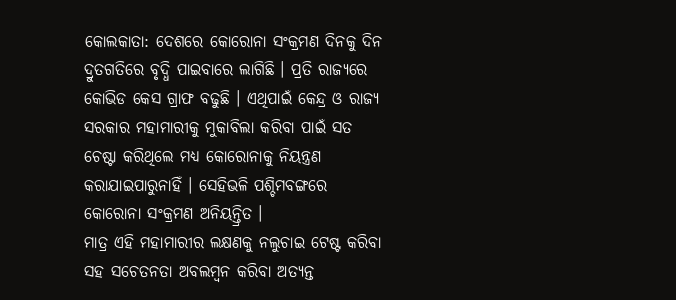କୋଲକାତା: ଦେଶରେ କୋରୋନା ସଂକ୍ରମଣ ଦିନକୁ ଦିନ ଦ୍ରୁତଗତିରେ ବୃଦ୍ଧି ପାଇବାରେ ଲାଗିଛି । ପ୍ରତି ରାଜ୍ୟରେ କୋଭିଡ କେସ ଗ୍ରାଫ ବଢୁଛି । ଏଥିପାଇଁ କେନ୍ଦ୍ର ଓ ରାଜ୍ୟ ସରକାର ମହାମାରୀକୁ ମୁକାବିଲା କରିବା ପାଇଁ ସତ ଚେଷ୍ଟା କରିଥିଲେ ମଧ୍ୟ କୋରୋନାକୁ ନିୟନ୍ତ୍ରଣ କରାଯାଇପାରୁନାହିଁ । ସେହିଭଳି ପଶ୍ଚିମବଙ୍ଗରେ କୋରୋନା ସଂକ୍ରମଣ ଅନିୟନ୍ତ୍ରିତ ।
ମାତ୍ର ଏହି ମହାମାରୀର ଲକ୍ଷଣକୁ ନଲୁଚାଇ ଟେଷ୍ଟ କରିବା ସହ ସଚେତନତା ଅବଲମ୍ବନ କରିବା ଅତ୍ୟନ୍ତ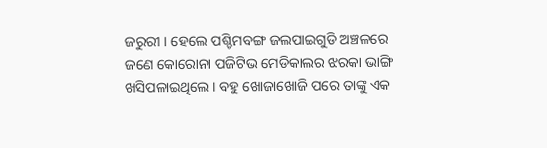ଜରୁରୀ । ହେଲେ ପଶ୍ଚିମବଙ୍ଗ ଜଲପାଇଗୁଡି ଅଞ୍ଚଳରେ ଜଣେ କୋରୋନା ପଜିଟିଭ ମେଡିକାଲର ଝରକା ଭାଙ୍ଗି ଖସିପଳାଇଥିଲେ। ବହୁ ଖୋଜାଖୋଜି ପରେ ତାଙ୍କୁ ଏକ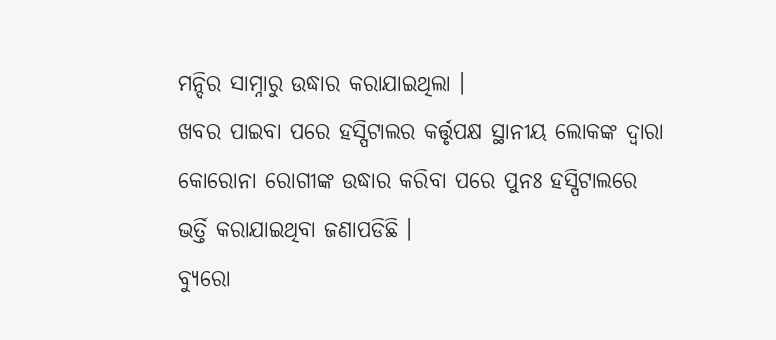ମନ୍ଦିର ସାମ୍ନାରୁ ଉଦ୍ଧାର କରାଯାଇଥିଲା ।
ଖବର ପାଇବା ପରେ ହସ୍ପିଟାଲର କର୍ତ୍ତୃପକ୍ଷ ସ୍ଥାନୀୟ ଲୋକଙ୍କ ଦ୍ବାରା କୋରୋନା ରୋଗୀଙ୍କ ଉଦ୍ଧାର କରିବା ପରେ ପୁନଃ ହସ୍ପିଟାଲରେ ଭର୍ତ୍ତି କରାଯାଇଥିବା ଜଣାପଡିଛି ।
ବ୍ୟୁରୋ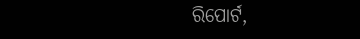ରିପୋର୍ଟ,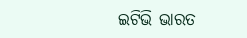ଇଟିଭି ଭାରତ